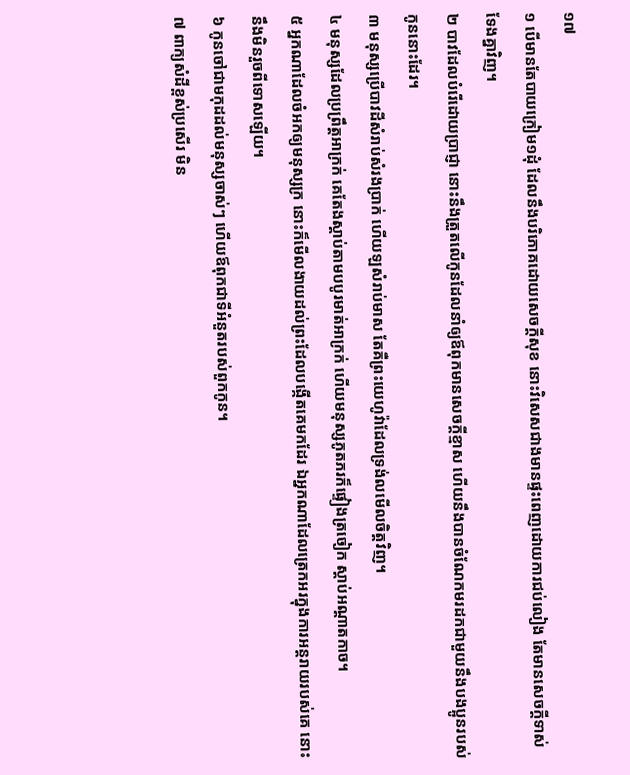១៧
១ បើមានតែបាយក្រៀម១ដុំ ដែលនឹងបរិភោគដោយសេចក្តីសុខ នោះវិសេសជាងមានផ្ទះពេញដោយការជប់លៀង តែមានសេចក្តីទាស់ទែងគ្នាវិញ។
២ បាវដែលបំរើដោយប្រាជ្ញា នោះនឹងត្រួតលើកូនដែលនាំឲ្យឪពុកមានសេចក្តីខ្មាស ហើយនឹងបានចំណែកមរដកជាមួយនឹងបងប្អូនរបស់កូននោះដែរ។
៣ មនុស្សប្រើបាវដីសំរាប់សំរងប្រាក់ ហើយឡសំរាប់មាស តែគឺព្រះយេហូវ៉ាដែលទ្រង់លមើលចិត្តវិញ។
៤ មនុស្សដែលប្រព្រឹត្តអាក្រក់ គេតែងស្តាប់តាមបបូរមាត់អាក្រក់ ហើយមនុស្សភូតភរក៏ផ្ទៀងត្រចៀក ស្តាប់អណ្តាតកាច។
៥ អ្នកណាដែលចំអកឲ្យមនុស្សក្រ នោះក៏មើលងាយដល់ព្រះដែលបង្កើតគេមកដែរ ឯអ្នកណាដែលត្រេកអរក្នុងការអន្តរាយរបស់គេ នោះនឹងមិនរួចពីទោសឡើយ។
៦ កូនចៅជាមកុដដល់មនុស្សចាស់ៗ ហើយឪពុកជាទីអំនួតរបស់ពួកកូន។
៧ ពាក្យសំដីខ្ពស់ប្រសើរ មិន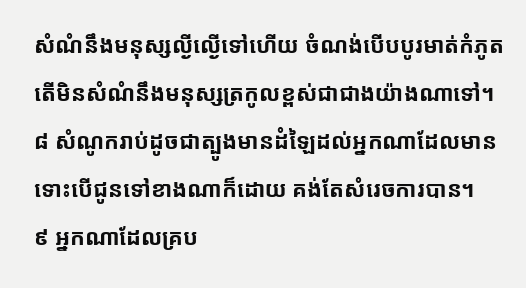សំណំនឹងមនុស្សល្ងីល្ងើទៅហើយ ចំណង់បើបបូរមាត់កំភូត តើមិនសំណំនឹងមនុស្សត្រកូលខ្ពស់ជាជាងយ៉ាងណាទៅ។
៨ សំណូករាប់ដូចជាត្បូងមានដំឡៃដល់អ្នកណាដែលមាន ទោះបើជូនទៅខាងណាក៏ដោយ គង់តែសំរេចការបាន។
៩ អ្នកណាដែលគ្រប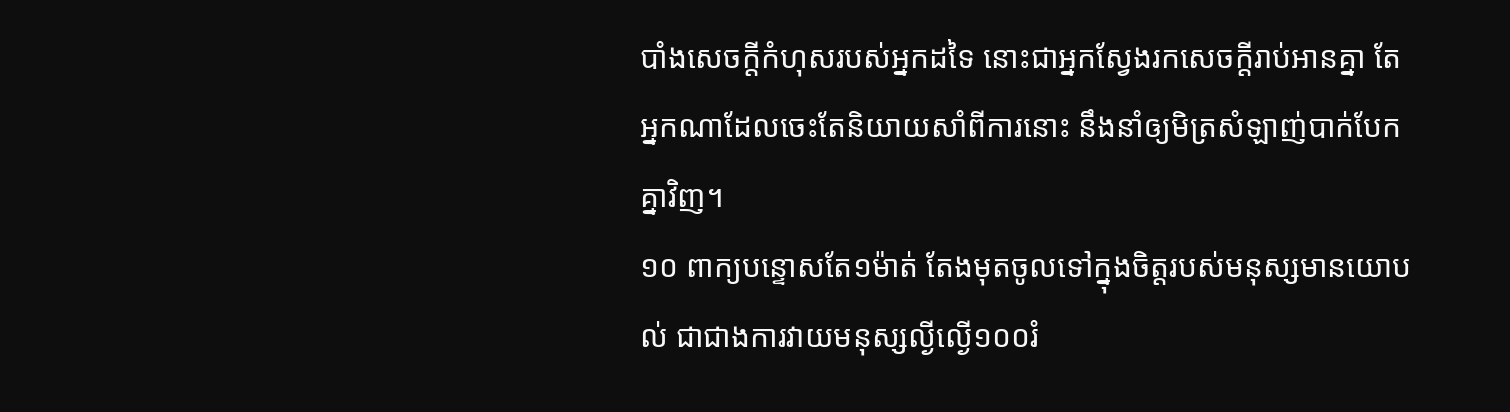បាំងសេចក្តីកំហុសរបស់អ្នកដទៃ នោះជាអ្នកស្វែងរកសេចក្តីរាប់អានគ្នា តែអ្នកណាដែលចេះតែនិយាយសាំពីការនោះ នឹងនាំឲ្យមិត្រសំឡាញ់បាក់បែកគ្នាវិញ។
១០ ពាក្យបន្ទោសតែ១ម៉ាត់ តែងមុតចូលទៅក្នុងចិត្តរបស់មនុស្សមានយោបល់ ជាជាងការវាយមនុស្សល្ងីល្ងើ១០០រំ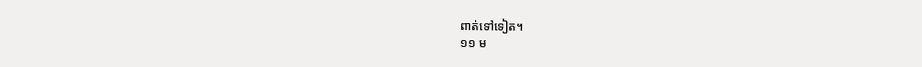ពាត់ទៅទៀត។
១១ ម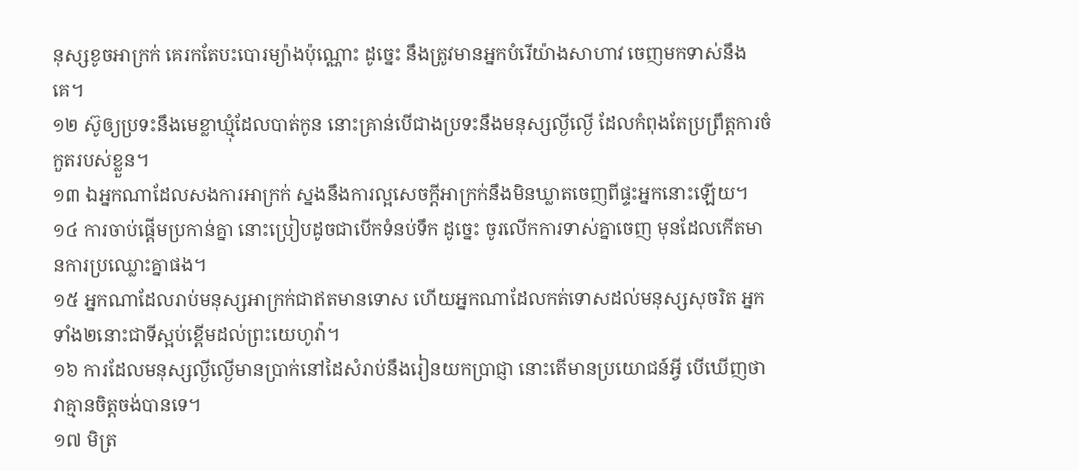នុស្សខូចអាក្រក់ គេរកតែបះបោរម្យ៉ាងប៉ុណ្ណោះ ដូច្នេះ នឹងត្រូវមានអ្នកបំរើយ៉ាងសាហាវ ចេញមកទាស់នឹងគេ។
១២ ស៊ូឲ្យប្រទះនឹងមេខ្លាឃ្មុំដែលបាត់កូន នោះគ្រាន់បើជាងប្រទះនឹងមនុស្សល្ងីល្ងើ ដែលកំពុងតែប្រព្រឹត្តការចំកួតរបស់ខ្លួន។
១៣ ឯអ្នកណាដែលសងការអាក្រក់ ស្នងនឹងការល្អសេចក្តីអាក្រក់នឹងមិនឃ្លាតចេញពីផ្ទះអ្នកនោះឡើយ។
១៤ ការចាប់ផ្តើមប្រកាន់គ្នា នោះប្រៀបដូចជាបើកទំនប់ទឹក ដូច្នេះ ចូរលើកការទាស់គ្នាចេញ មុនដែលកើតមានការប្រឈ្លោះគ្នាផង។
១៥ អ្នកណាដែលរាប់មនុស្សអាក្រក់ជាឥតមានទោស ហើយអ្នកណាដែលកត់ទោសដល់មនុស្សសុចរិត អ្នកទាំង២នោះជាទីស្អប់ខ្ពើមដល់ព្រះយេហូវ៉ា។
១៦ ការដែលមនុស្សល្ងីល្ងើមានប្រាក់នៅដៃសំរាប់នឹងរៀនយកប្រាជ្ញា នោះតើមានប្រយោជន៍អ្វី បើឃើញថា វាគ្មានចិត្តចង់បានទេ។
១៧ មិត្រ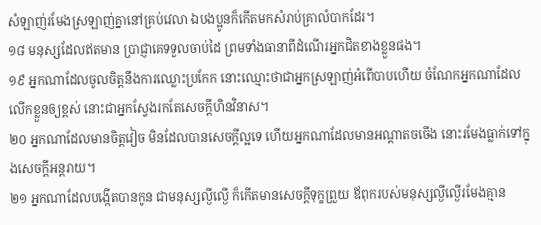សំឡាញ់រមែងស្រឡាញ់គ្នានៅគ្រប់វេលា ឯបងប្អូនក៏កើតមកសំរាប់គ្រាលំបាកដែរ។
១៨ មនុស្សដែលឥតមាន ប្រាជ្ញាគេទទួលចាប់ដៃ ព្រមទាំងធានាពីដំណើរអ្នកជិតខាងខ្លួនផង។
១៩ អ្នកណាដែលចូលចិត្តនឹងការឈ្លោះប្រកែក នោះឈ្មោះថាជាអ្នកស្រឡាញ់អំពើបាបហើយ ចំណែកអ្នកណាដែលលើកខ្លួនឲ្យខ្ពស់ នោះជាអ្នកស្វែងរកតែសេចក្តីហិនវិនាស។
២០ អ្នកណាដែលមានចិត្តវៀច មិនដែលបានសេចក្តីល្អទេ ហើយអ្នកណាដែលមានអណ្តាតចចើង នោះរមែងធ្លាក់ទៅក្នុងសេចក្តីអន្តរាយ។
២១ អ្នកណាដែលបង្កើតបានកូន ជាមនុស្សល្ងីល្ងើ ក៏កើតមានសេចក្តីទុក្ខព្រួយ ឪពុករបស់មនុស្សល្ងីល្ងើរមែងគ្មាន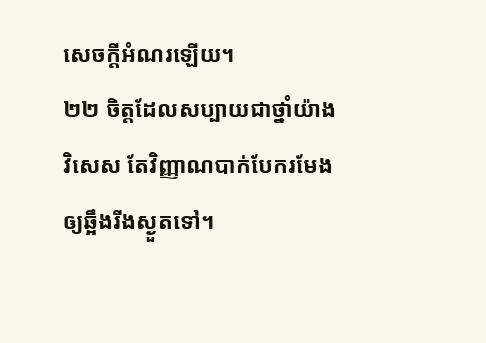សេចក្តីអំណរឡើយ។
២២ ចិត្តដែលសប្បាយជាថ្នាំយ៉ាងវិសេស តែវិញ្ញាណបាក់បែករមែងឲ្យឆ្អឹងរីងស្ងួតទៅ។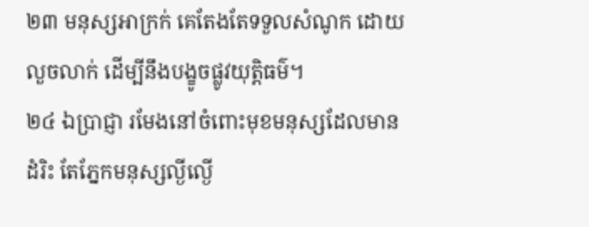២៣ មនុស្សអាក្រក់ គេតែងតែទទួលសំណូក ដោយលួចលាក់ ដើម្បីនឹងបង្ខូចផ្លូវយុត្តិធម៌។
២៤ ឯប្រាជ្ញា រមែងនៅចំពោះមុខមនុស្សដែលមានដំរិះ តែភ្នែកមនុស្សល្ងីល្ងើ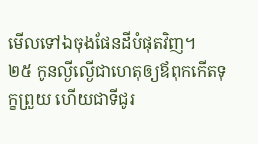មើលទៅឯចុងផែនដីបំផុតវិញ។
២៥ កូនល្ងីល្ងើជាហេតុឲ្យឪពុកកើតទុក្ខព្រួយ ហើយជាទីជូរ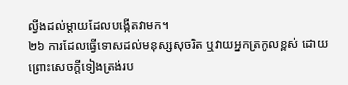ល្វីងដល់ម្តាយដែលបង្កើតវាមក។
២៦ ការដែលធ្វើទោសដល់មនុស្សសុចរិត ឬវាយអ្នកត្រកូលខ្ពស់ ដោយព្រោះសេចក្តីទៀងត្រង់រប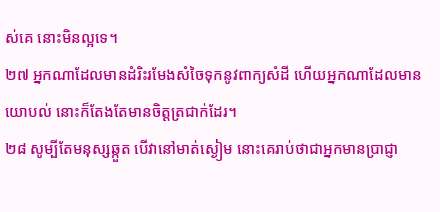ស់គេ នោះមិនល្អទេ។
២៧ អ្នកណាដែលមានដំរិះរមែងសំចៃទុកនូវពាក្យសំដី ហើយអ្នកណាដែលមានយោបល់ នោះក៏តែងតែមានចិត្តត្រជាក់ដែរ។
២៨ សូម្បីតែមនុស្សឆ្កួត បើវានៅមាត់ស្ងៀម នោះគេរាប់ថាជាអ្នកមានប្រាជ្ញា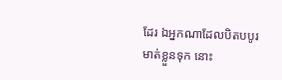ដែរ ឯអ្នកណាដែលបិតបបូរមាត់ខ្លួនទុក នោះ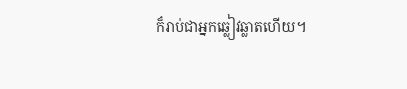ក៏រាប់ជាអ្នកឆ្លៀវឆ្លាតហើយ។